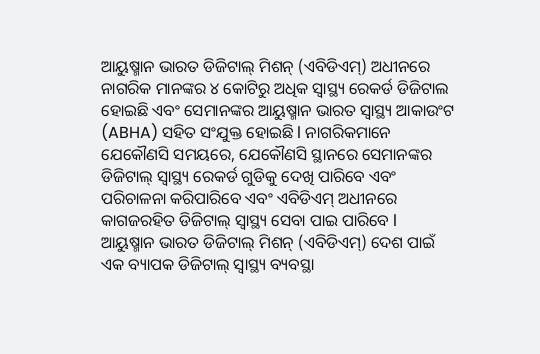ଆୟୁଷ୍ମାନ ଭାରତ ଡିଜିଟାଲ୍ ମିଶନ୍ (ଏବିଡିଏମ୍) ଅଧୀନରେ ନାଗରିକ ମାନଙ୍କର ୪ କୋଟିରୁ ଅଧିକ ସ୍ୱାସ୍ଥ୍ୟ ରେକର୍ଡ ଡିଜିଟାଲ ହୋଇଛି ଏବଂ ସେମାନଙ୍କର ଆୟୁଷ୍ମାନ ଭାରତ ସ୍ୱାସ୍ଥ୍ୟ ଆକାଉଂଟ (ABHA) ସହିତ ସଂଯୁକ୍ତ ହୋଇଛି l ନାଗରିକମାନେ ଯେକୌଣସି ସମୟରେ, ଯେକୌଣସି ସ୍ଥାନରେ ସେମାନଙ୍କର ଡିଜିଟାଲ୍ ସ୍ୱାସ୍ଥ୍ୟ ରେକର୍ଡ ଗୁଡିକୁ ଦେଖି ପାରିବେ ଏବଂ ପରିଚାଳନା କରିପାରିବେ ଏବଂ ଏବିଡିଏମ୍ ଅଧୀନରେ କାଗଜରହିତ ଡିଜିଟାଲ୍ ସ୍ୱାସ୍ଥ୍ୟ ସେବା ପାଇ ପାରିବେ l
ଆୟୁଷ୍ମାନ ଭାରତ ଡିଜିଟାଲ୍ ମିଶନ୍ (ଏବିଡିଏମ୍) ଦେଶ ପାଇଁ ଏକ ବ୍ୟାପକ ଡିଜିଟାଲ୍ ସ୍ୱାସ୍ଥ୍ୟ ବ୍ୟବସ୍ଥା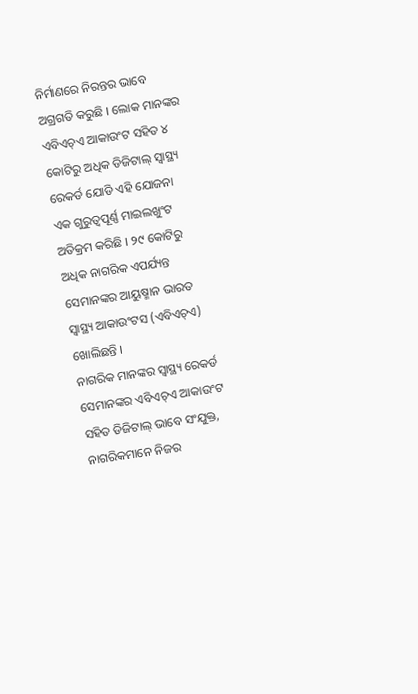ନିର୍ମାଣରେ ନିରନ୍ତର ଭାବେ ଅଗ୍ରଗତି କରୁଛି । ଲୋକ ମାନଙ୍କର ଏବିଏଚ୍ଏ ଆକାଉଂଟ ସହିତ ୪ କୋଟିରୁ ଅଧିକ ଡିଜିଟାଲ୍ ସ୍ୱାସ୍ଥ୍ୟ ରେକର୍ଡ ଯୋଡି ଏହି ଯୋଜନା ଏକ ଗୁରୁତ୍ୱପୂର୍ଣ୍ଣ ମାଇଲଖୁଂଟ ଅତିକ୍ରମ କରିଛି । ୨୯ କୋଟିରୁ ଅଧିକ ନାଗରିକ ଏପର୍ଯ୍ୟନ୍ତ ସେମାନଙ୍କର ଆୟୁଷ୍ମାନ ଭାରତ ସ୍ୱାସ୍ଥ୍ୟ ଆକାଉଂଟସ (ଏବିଏଚ୍ଏ) ଖୋଲିଛନ୍ତି ।
ନାଗରିକ ମାନଙ୍କର ସ୍ୱାସ୍ଥ୍ୟ ରେକର୍ଡ ସେମାନଙ୍କର ଏବିଏଚ୍ଏ ଆକାଉଂଟ ସହିତ ଡିଜିଟାଲ୍ ଭାବେ ସଂଯୁକ୍ତ, ନାଗରିକମାନେ ନିଜର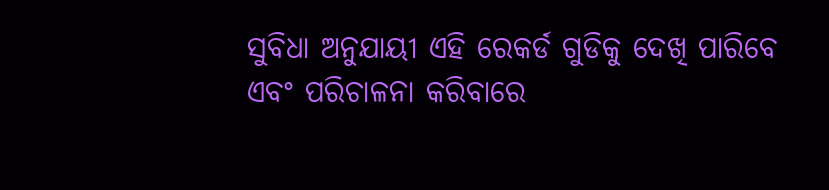ସୁବିଧା ଅନୁଯାୟୀ ଏହି ରେକର୍ଡ ଗୁଡିକୁ ଦେଖି ପାରିବେ ଏବଂ ପରିଚାଳନା କରିବାରେ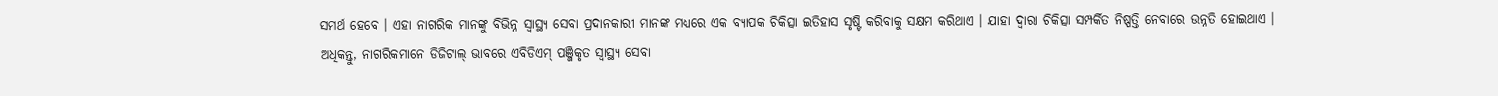ସମର୍ଥ ହେବେ । ଏହା ନାଗରିକ ମାନଙ୍କୁ ବିଭିନ୍ନ ସ୍ୱାସ୍ଥ୍ୟ ସେବା ପ୍ରଦାନକାରୀ ମାନଙ୍କ ମଧ୍ୟରେ ଏକ ବ୍ୟାପକ ଚିକିତ୍ସା ଇତିହାସ ସୃଷ୍ଟି କରିବାକୁ ସକ୍ଷମ କରିଥାଏ । ଯାହା ଦ୍ୱାରା ଚିକିତ୍ସା ସମ୍ପର୍କିତ ନିଷ୍ପତ୍ତି ନେବାରେ ଉନ୍ନତି ହୋଇଥାଏ । ଅଧିକନ୍ତୁ, ନାଗରିକମାନେ ଡିଜିଟାଲ୍ ଭାବରେ ଏବିଡିଏମ୍ ପଞ୍ଜିକୃତ ସ୍ୱାସ୍ଥ୍ୟ ସେବା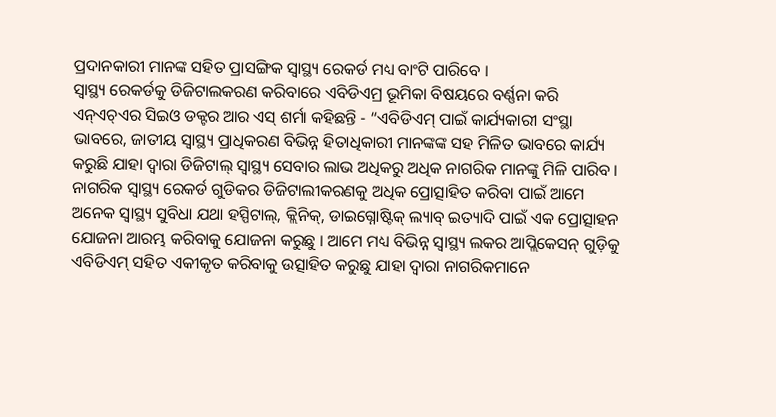ପ୍ରଦାନକାରୀ ମାନଙ୍କ ସହିତ ପ୍ରାସଙ୍ଗିକ ସ୍ୱାସ୍ଥ୍ୟ ରେକର୍ଡ ମଧ୍ୟ ବାଂଟି ପାରିବେ ।
ସ୍ୱାସ୍ଥ୍ୟ ରେକର୍ଡକୁ ଡିଜିଟାଲକରଣ କରିବାରେ ଏବିଡିଏମ୍ର ଭୂମିକା ବିଷୟରେ ବର୍ଣ୍ଣନା କରି ଏନ୍ଏଚ୍ଏର ସିଇଓ ଡକ୍ଟର ଆର ଏସ୍ ଶର୍ମା କହିଛନ୍ତି - “ଏବିଡିଏମ୍ ପାଇଁ କାର୍ଯ୍ୟକାରୀ ସଂସ୍ଥା ଭାବରେ, ଜାତୀୟ ସ୍ୱାସ୍ଥ୍ୟ ପ୍ରାଧିକରଣ ବିଭିନ୍ନ ହିତାଧିକାରୀ ମାନଙ୍କଙ୍କ ସହ ମିଳିତ ଭାବରେ କାର୍ଯ୍ୟ କରୁଛି ଯାହା ଦ୍ୱାରା ଡିଜିଟାଲ୍ ସ୍ୱାସ୍ଥ୍ୟ ସେବାର ଲାଭ ଅଧିକରୁ ଅଧିକ ନାଗରିକ ମାନଙ୍କୁ ମିଳି ପାରିବ । ନାଗରିକ ସ୍ୱାସ୍ଥ୍ୟ ରେକର୍ଡ ଗୁଡିକର ଡିଜିଟାଲୀକରଣକୁ ଅଧିକ ପ୍ରୋତ୍ସାହିତ କରିବା ପାଇଁ ଆମେ ଅନେକ ସ୍ୱାସ୍ଥ୍ୟ ସୁବିଧା ଯଥା ହସ୍ପିଟାଲ୍, କ୍ଲିନିକ୍, ଡାଇଗ୍ନୋଷ୍ଟିକ୍ ଲ୍ୟାବ୍ ଇତ୍ୟାଦି ପାଇଁ ଏକ ପ୍ରୋତ୍ସାହନ ଯୋଜନା ଆରମ୍ଭ କରିବାକୁ ଯୋଜନା କରୁଛୁ । ଆମେ ମଧ୍ୟ ବିଭିନ୍ନ ସ୍ୱାସ୍ଥ୍ୟ ଲକର ଆପ୍ଲିକେସନ୍ ଗୁଡ଼ିକୁ ଏବିଡିଏମ୍ ସହିତ ଏକୀକୃତ କରିବାକୁ ଉତ୍ସାହିତ କରୁଛୁ ଯାହା ଦ୍ୱାରା ନାଗରିକମାନେ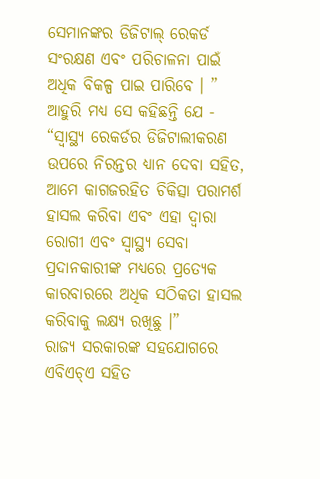ସେମାନଙ୍କର ଡିଜିଟାଲ୍ ରେକର୍ଡ ସଂରକ୍ଷଣ ଏବଂ ପରିଚାଳନା ପାଇଁ ଅଧିକ ବିକଳ୍ପ ପାଇ ପାରିବେ । ”
ଆହୁରି ମଧ୍ୟ ସେ କହିଛନ୍ତି ଯେ - “ସ୍ୱାସ୍ଥ୍ୟ ରେକର୍ଡର ଡିଜିଟାଲୀକରଣ ଉପରେ ନିରନ୍ତର ଧ୍ୟାନ ଦେବା ସହିତ, ଆମେ କାଗଜରହିତ ଚିକିତ୍ସା ପରାମର୍ଶ ହାସଲ କରିବା ଏବଂ ଏହା ଦ୍ୱାରା ରୋଗୀ ଏବଂ ସ୍ୱାସ୍ଥ୍ୟ ସେବା ପ୍ରଦାନକାରୀଙ୍କ ମଧ୍ୟରେ ପ୍ରତ୍ୟେକ କାରବାରରେ ଅଧିକ ସଠିକତା ହାସଲ କରିବାକୁ ଲକ୍ଷ୍ୟ ରଖିଛୁ ।”
ରାଜ୍ୟ ସରକାରଙ୍କ ସହଯୋଗରେ ଏବିଏଚ୍ଏ ସହିତ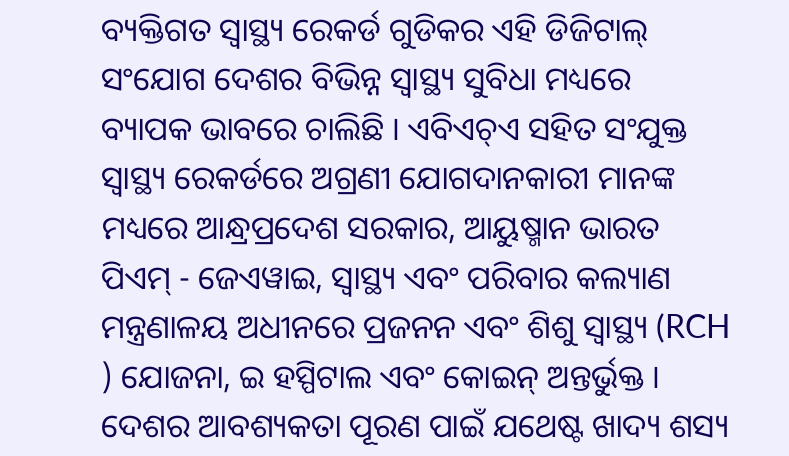ବ୍ୟକ୍ତିଗତ ସ୍ୱାସ୍ଥ୍ୟ ରେକର୍ଡ ଗୁଡିକର ଏହି ଡିଜିଟାଲ୍ ସଂଯୋଗ ଦେଶର ବିଭିନ୍ନ ସ୍ୱାସ୍ଥ୍ୟ ସୁବିଧା ମଧ୍ୟରେ ବ୍ୟାପକ ଭାବରେ ଚାଲିଛି । ଏବିଏଚ୍ଏ ସହିତ ସଂଯୁକ୍ତ ସ୍ୱାସ୍ଥ୍ୟ ରେକର୍ଡରେ ଅଗ୍ରଣୀ ଯୋଗଦାନକାରୀ ମାନଙ୍କ ମଧ୍ୟରେ ଆନ୍ଧ୍ରପ୍ରଦେଶ ସରକାର, ଆୟୁଷ୍ମାନ ଭାରତ ପିଏମ୍ - ଜେଏୱାଇ, ସ୍ୱାସ୍ଥ୍ୟ ଏବଂ ପରିବାର କଲ୍ୟାଣ ମନ୍ତ୍ରଣାଳୟ ଅଧୀନରେ ପ୍ରଜନନ ଏବଂ ଶିଶୁ ସ୍ୱାସ୍ଥ୍ୟ (RCH ) ଯୋଜନା, ଇ ହସ୍ପିଟାଲ ଏବଂ କୋଇନ୍ ଅନ୍ତର୍ଭୁକ୍ତ ।
ଦେଶର ଆବଶ୍ୟକତା ପୂରଣ ପାଇଁ ଯଥେଷ୍ଟ ଖାଦ୍ୟ ଶସ୍ୟ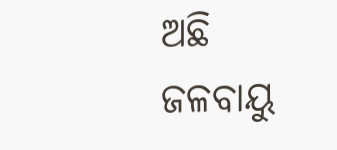ଅଛି
ଜଳବାୟୁ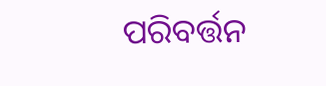ପରିବର୍ତ୍ତନ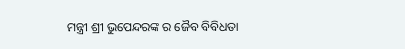ମନ୍ତ୍ରୀ ଶ୍ରୀ ଭୁପେନ୍ଦରଙ୍କ ର ଜୈବ ବିବିଧତା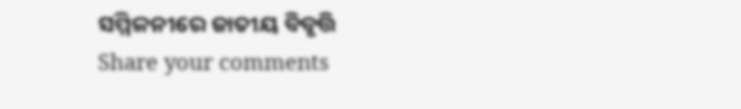ସମ୍ମିଳନୀରେ ଜାତୀୟ ବିବୃତ୍ତି
Share your comments